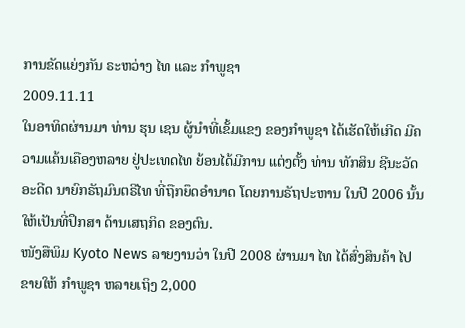ການຂັດແຍ່ງກັນ ຣະຫວ່າງ ໄທ ແລະ ກຳພູຊາ
2009.11.11
ໃນອາທິດຜ່ານມາ ທ່ານ ຮຸນ ເຊນ ຜູ້ນຳທີ່ເຂັ້ມແຂງ ຂອງກຳພູຊາ ໄດ້ເຮັດໃຫ້ເກີດ ມີຄວາມແຄ້ນເຄືອງຫລາຍ ຢູ່ປະເທດໄທ ຍ້ອນໄດ້ມີການ ແຕ່ງຕັ້ງ ທ່ານ ທັກສິນ ຊີນະວັດ ອະດີດ ນາຍົກຣັຖມົນຕຣີໄທ ທີ່ຖືກຍຶດອຳນາດ ໂດຍການຣັຖປະຫານ ໃນປີ 2006 ນັ້ນ ໃຫ້ເປັນທີ່ປຶກສາ ດ້ານເສຖກິດ ຂອງຕົນ.
ໜັງສືພິມ Kyoto News ລາຍງານວ່າ ໃນປີ 2008 ຜ່ານມາ ໄທ ໄດ້ສົ່ງສິນຄ້າ ໄປຂາຍໃຫ້ ກຳພູຊາ ຫລາຍເຖິງ 2,000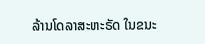ລ້ານໂດລາສະຫະຣັດ ໃນຂນະ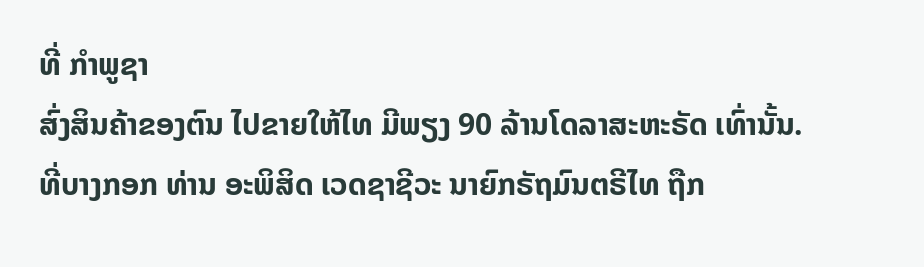ທີ່ ກຳພູຊາ
ສົ່ງສິນຄ້າຂອງຕົນ ໄປຂາຍໃຫ້ໄທ ມີພຽງ 90 ລ້ານໂດລາສະຫະຣັດ ເທົ່ານັ້ນ.
ທີ່ບາງກອກ ທ່ານ ອະພິສິດ ເວດຊາຊີວະ ນາຍົກຣັຖມົນຕຣີໄທ ຖືກ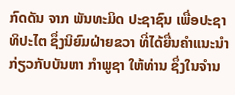ກົດດັນ ຈາກ ພັນທະມິດ ປະຊາຊົນ ເພື່ອປະຊາທິປະໄຕ ຊຶ່ງນິຍົມຝ່າຍຂວາ ທີ່ໄດ້ຍື່ນຄຳແນະນຳ
ກ່ຽວກັບບັນຫາ ກຳພູຊາ ໃຫ້ທ່ານ ຊຶ່ງໃນຈຳນ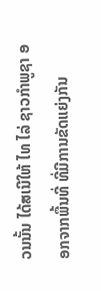ວນນັ້ນ ໄດ້ສເນີໃຫ້ ໄທ ໄລ່ ຊາວກຳພູຊາ ອອກຈາກພື້ນທີ່ ທີ່ມີການຂັດແຍ່ງກັນ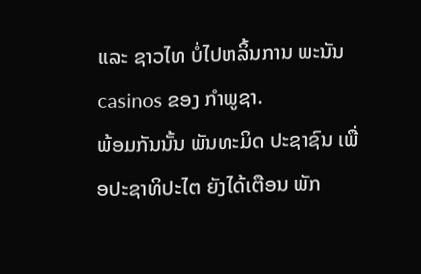ແລະ ຊາວໄທ ບໍ່ໄປຫລິ້ນການ ພະນັນ casinos ຂອງ ກຳພູຊາ.
ພ້ອມກັນນັ້ນ ພັນທະມິດ ປະຊາຊົນ ເພື່ອປະຊາທິປະໄຕ ຍັງໄດ້ເຕືອນ ພັກ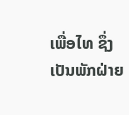ເພື່ອໄທ ຊຶ່ງເປັນພັກຝ່າຍ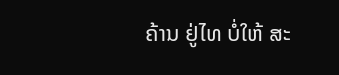ຄ້ານ ຢູ່ໄທ ບໍ່ໃຫ້ ສະ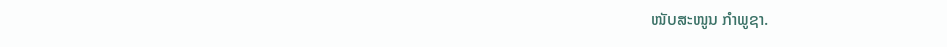ໜັບສະໜູນ ກຳພູຊາ.